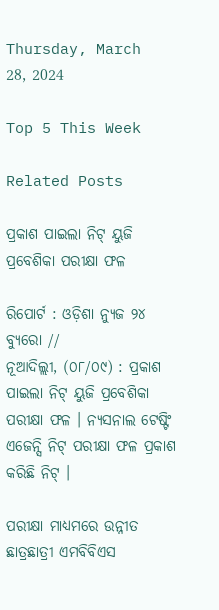Thursday, March 28, 2024

Top 5 This Week

Related Posts

ପ୍ରକାଶ ପାଇଲା ନିଟ୍ ୟୁଜି ପ୍ରବେଶିକା ପରୀକ୍ଷା ଫଳ

ରିପୋର୍ଟ : ଓଡ଼ିଶା ନ୍ୟୁଜ ୨୪ ବ୍ୟୁରୋ //
ନୂଆଦିଲ୍ଲୀ, (୦୮/୦୯) : ପ୍ରକାଶ ପାଇଲା ନିଟ୍ ୟୁଜି ପ୍ରବେଶିକା ପରୀକ୍ଷା ଫଳ । ନ୍ୟସନାଲ ଟେଷ୍ଟିଂ ଏଜେନ୍ସି ନିଟ୍ ପରୀକ୍ଷା ଫଳ ପ୍ରକାଶ କରିଛି ନିଟ୍ ।

ପରୀକ୍ଷା ମାଧ୍ୟମରେ ଉନ୍ନୀତ ଛାତ୍ରଛାତ୍ରୀ ଏମବିବିଏସ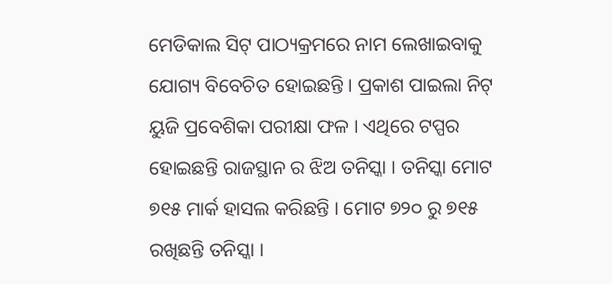ମେଡିକାଲ ସିଟ୍ ପାଠ୍ୟକ୍ରମରେ ନାମ ଲେଖାଇବାକୁ ଯୋଗ୍ୟ ବିବେଚିତ ହୋଇଛନ୍ତି । ପ୍ରକାଶ ପାଇଲା ନିଟ୍ ୟୁଜି ପ୍ରବେଶିକା ପରୀକ୍ଷା ଫଳ । ଏଥିରେ ଟପ୍ପର ହୋଇଛନ୍ତି ରାଜସ୍ଥାନ ର ଝିଅ ତନିସ୍କା । ତନିସ୍କା ମୋଟ ୭୧୫ ମାର୍କ ହାସଲ କରିଛନ୍ତି । ମୋଟ ୭୨୦ ରୁ ୭୧୫ ରଖିଛନ୍ତି ତନିସ୍କା ।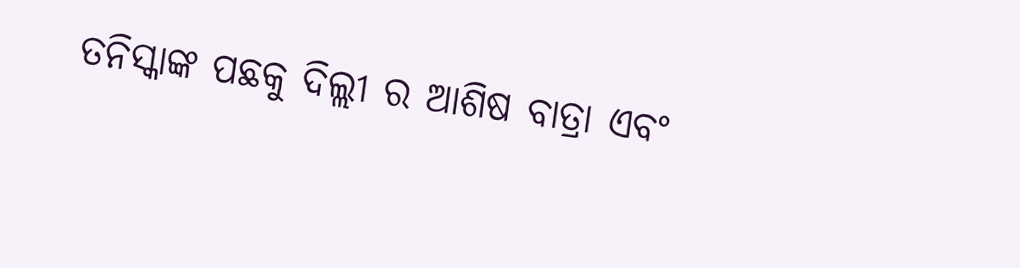ତନିସ୍କାଙ୍କ ପଛକୁ ଦିଲ୍ଲୀ ର ଆଶିଷ ବାତ୍ରା ଏବଂ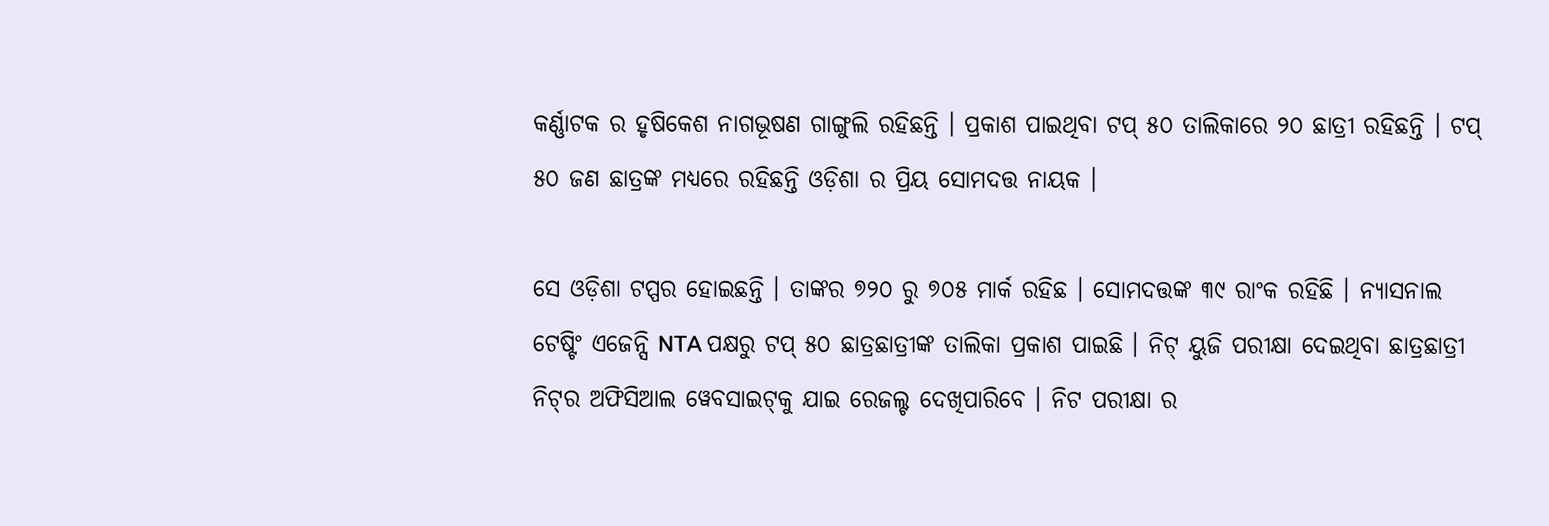କର୍ଣ୍ଣାଟକ ର ହୃଷିକେଶ ନାଗଭୂଷଣ ଗାଙ୍ଗୁଲି ରହିଛନ୍ତି । ପ୍ରକାଶ ପାଇଥିବା ଟପ୍ ୫୦ ତାଲିକାରେ ୨୦ ଛାତ୍ରୀ ରହିଛନ୍ତି । ଟପ୍ ୫୦ ଜଣ ଛାତ୍ରଙ୍କ ମଧ୍ୟରେ ରହିଛନ୍ତି ଓଡ଼ିଶା ର ପ୍ରିୟ ସୋମଦତ୍ତ ନାୟକ ।

ସେ ଓଡ଼ିଶା ଟପ୍ପର ହୋଇଛନ୍ତି । ତାଙ୍କର ୭୨୦ ରୁ ୭୦୫ ମାର୍କ ରହିଛ । ସୋମଦତ୍ତଙ୍କ ୩୯ ରାଂକ ରହିଛି । ନ୍ୟାସନାଲ ଟେଷ୍ଟିଂ ଏଜେନ୍ସି NTA ପକ୍ଷରୁ ଟପ୍ ୫୦ ଛାତ୍ରଛାତ୍ରୀଙ୍କ ତାଲିକା ପ୍ରକାଶ ପାଇଛି । ନିଟ୍ ୟୁଜି ପରୀକ୍ଷା ଦେଇଥିବା ଛାତ୍ରଛାତ୍ରୀ ନିଟ୍‌ର ଅଫିସିଆଲ ୱେବସାଇଟ୍‌କୁ ଯାଇ ରେଜଲ୍ଟ ଦେଖିପାରିବେ । ନିଟ ପରୀକ୍ଷା ର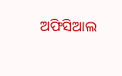ଅଫିସିଆଲ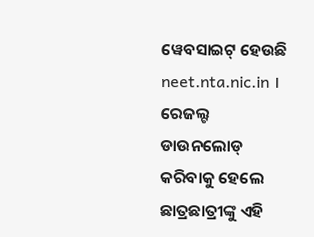ୱେବସାଇଟ୍ ହେଉଛି neet.nta.nic.in । ରେଜଲ୍ଟ ଡାଉନଲୋଡ୍ କରିବାକୁ ହେଲେ ଛାତ୍ରଛାତ୍ରୀଙ୍କୁ ଏହି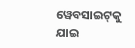ୱେବସାଇଟ୍‌କୁ ଯାଇ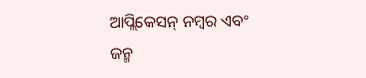ଆପ୍ଲିକେସନ୍ ନମ୍ବର ଏବଂ ଜନ୍ମ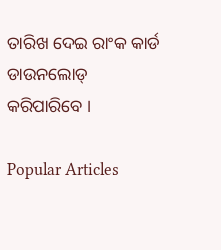ତାରିଖ ଦେଇ ରାଂକ କାର୍ଡ ଡାଉନଲୋଡ୍ କରିପାରିବେ ।

Popular Articles